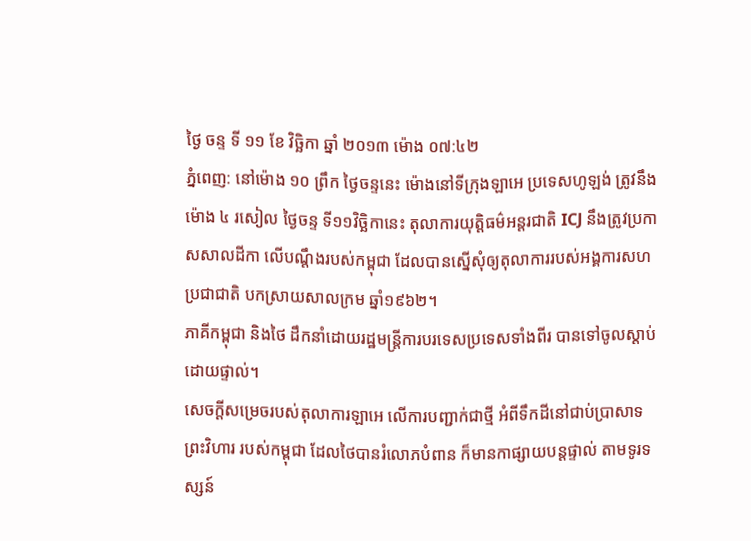ថ្ងៃ ចន្ទ ទី ១១ ខែ វិច្ឆិកា ឆ្នាំ ២០១៣ ម៉ោង ០៧:៤២
ភ្នំពេញ: នៅម៉ោង ១០ ព្រឹក ថ្ងៃចន្ទនេះ ម៉ោងនៅទីក្រុងឡាអេ ប្រទេសហូឡង់ ត្រូវនឹងម៉ោង ៤ រសៀល ថ្ងៃចន្ទ ទី១១វិច្ឆិកានេះ តុលាការយុត្តិធម៌អន្តរជាតិ ICJ នឹងត្រូវប្រកាសសាលដីកា លើបណ្តឹងរបស់កម្ពុជា ដែលបានស្នើសុំឲ្យតុលាការរបស់អង្គការសហប្រជាជាតិ បកស្រាយសាលក្រម ឆ្នាំ១៩៦២។
ភាគីកម្ពុជា និងថៃ ដឹកនាំដោយរដ្ឋមន្ត្រីការបរទេសប្រទេសទាំងពីរ បានទៅចូលស្តាប់ដោយផ្ទាល់។
សេចក្តីសម្រេចរបស់តុលាការឡាអេ លើការបញ្ជាក់ជាថ្មី អំពីទឹកដីនៅជាប់ប្រាសាទព្រះវិហារ របស់កម្ពុជា ដែលថៃបានរំលោភបំពាន ក៏មានកាផ្សាយបន្តផ្ទាល់ តាមទូរទស្សន៍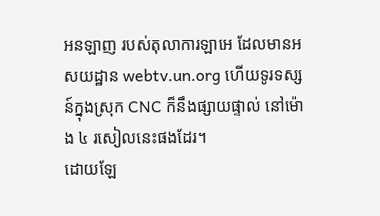អនឡាញ របស់តុលាការឡាអេ ដែលមានអសយដ្ឋាន webtv.un.org ហើយទូរទស្សន៍ក្នុងស្រុក CNC ក៏នឹងផ្សាយផ្ទាល់ នៅម៉ោង ៤ រសៀលនេះផងដែរ។
ដោយឡែ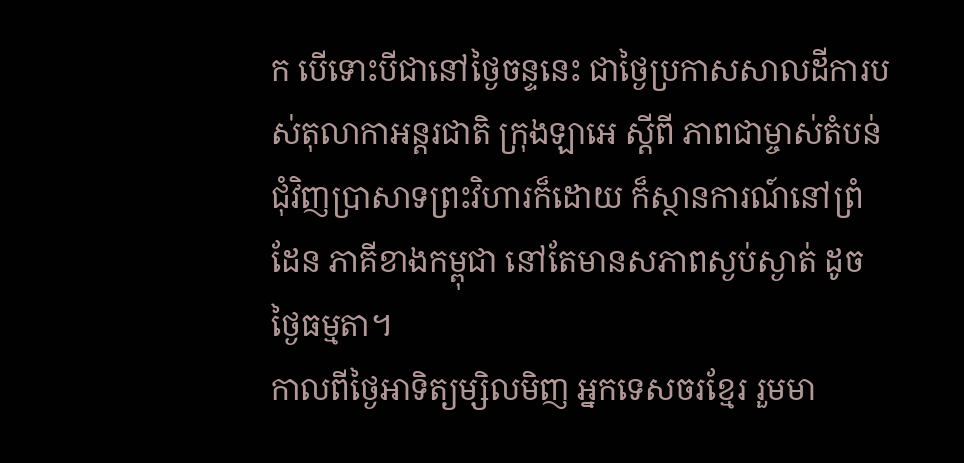ក បើទោះបីជានៅថ្ងៃចន្ទនេះ ជាថ្ងៃប្រកាសសាលដីការបស់តុលាកាអន្តរជាតិ ក្រុងឡាអេ ស្តីពី ភាពជាម្ចាស់តំបន់ជុំវិញប្រាសាទព្រះវិហារក៏ដោយ ក៏ស្ថានការណ៍នៅព្រំដែន ភាគីខាងកម្ពុជា នៅតែមានសភាពស្ងប់ស្ងាត់ ដូចថ្ងៃធម្មតា។
កាលពីថ្ងៃអាទិត្យម្សិលមិញ អ្នកទេសចរខ្មែរ រួមមា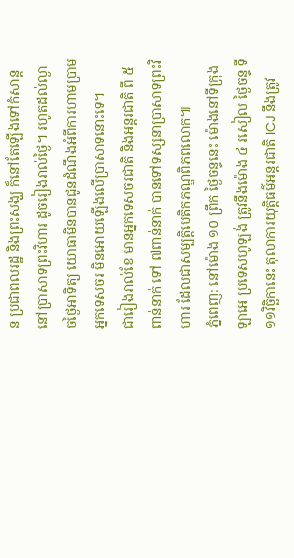ន ប្រជាពលរដ្ឋ និងព្រះសង្ឃ ក៏នៅតែឡើងទៅកំសាន្តនៅប្រាសាទព្រះវិហារ ដូចរៀងរាល់ថ្ងៃ។ រហូតដល់ល្ងាចថ្ងៃអាទិត្យ យោធាមិនបានជូនដំណឹងអំពីការហាមប្រាមអ្នកទេសចរ មិនអោយឡើងលើប្រាសាទនោះទេ។
ជារៀងរាល់ខែ មានអ្នកទេសចរជាតិ និងអន្តរជាតិ ពី ៥ពាន់នាក់ ទៅ ៧ពាន់នាក់ បានទៅទស្សនាប្រាសាទព្រះវិហារ ដែលជាសម្បត្តិបេតិកភណ្ឌពិភពលោក៕
ភ្នំពេញ: នៅម៉ោង ១០ ព្រឹក ថ្ងៃចន្ទនេះ ម៉ោងនៅទីក្រុងឡាអេ ប្រទេសហូឡង់ ត្រូវនឹងម៉ោង ៤ រសៀល ថ្ងៃចន្ទ ទី១១វិច្ឆិកានេះ តុលាការយុត្តិធម៌អន្តរជាតិ ICJ នឹងត្រូវ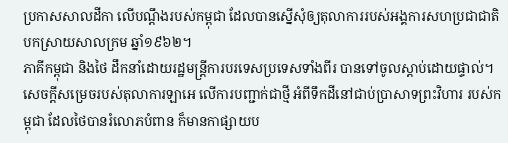ប្រកាសសាលដីកា លើបណ្តឹងរបស់កម្ពុជា ដែលបានស្នើសុំឲ្យតុលាការរបស់អង្គការសហប្រជាជាតិ បកស្រាយសាលក្រម ឆ្នាំ១៩៦២។
ភាគីកម្ពុជា និងថៃ ដឹកនាំដោយរដ្ឋមន្ត្រីការបរទេសប្រទេសទាំងពីរ បានទៅចូលស្តាប់ដោយផ្ទាល់។
សេចក្តីសម្រេចរបស់តុលាការឡាអេ លើការបញ្ជាក់ជាថ្មី អំពីទឹកដីនៅជាប់ប្រាសាទព្រះវិហារ របស់កម្ពុជា ដែលថៃបានរំលោភបំពាន ក៏មានកាផ្សាយប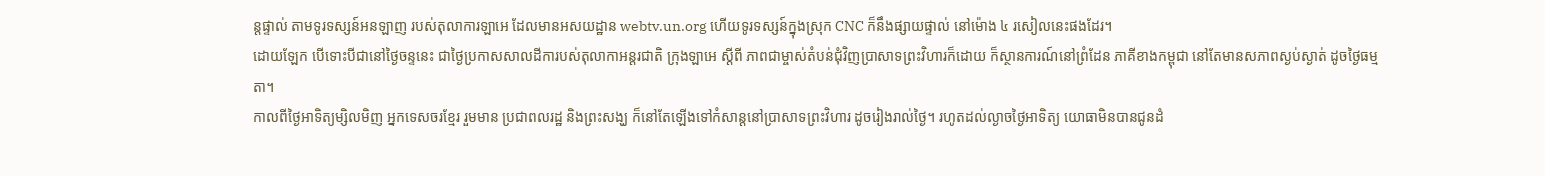ន្តផ្ទាល់ តាមទូរទស្សន៍អនឡាញ របស់តុលាការឡាអេ ដែលមានអសយដ្ឋាន webtv.un.org ហើយទូរទស្សន៍ក្នុងស្រុក CNC ក៏នឹងផ្សាយផ្ទាល់ នៅម៉ោង ៤ រសៀលនេះផងដែរ។
ដោយឡែក បើទោះបីជានៅថ្ងៃចន្ទនេះ ជាថ្ងៃប្រកាសសាលដីការបស់តុលាកាអន្តរជាតិ ក្រុងឡាអេ ស្តីពី ភាពជាម្ចាស់តំបន់ជុំវិញប្រាសាទព្រះវិហារក៏ដោយ ក៏ស្ថានការណ៍នៅព្រំដែន ភាគីខាងកម្ពុជា នៅតែមានសភាពស្ងប់ស្ងាត់ ដូចថ្ងៃធម្មតា។
កាលពីថ្ងៃអាទិត្យម្សិលមិញ អ្នកទេសចរខ្មែរ រួមមាន ប្រជាពលរដ្ឋ និងព្រះសង្ឃ ក៏នៅតែឡើងទៅកំសាន្តនៅប្រាសាទព្រះវិហារ ដូចរៀងរាល់ថ្ងៃ។ រហូតដល់ល្ងាចថ្ងៃអាទិត្យ យោធាមិនបានជូនដំ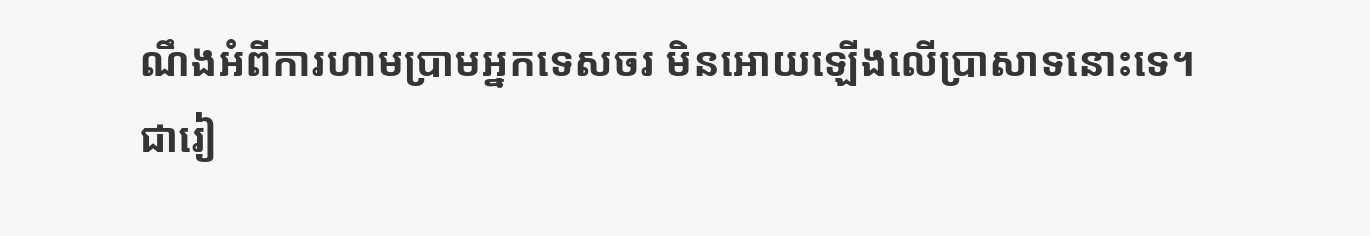ណឹងអំពីការហាមប្រាមអ្នកទេសចរ មិនអោយឡើងលើប្រាសាទនោះទេ។
ជារៀ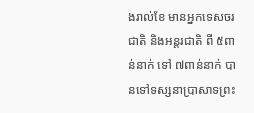ងរាល់ខែ មានអ្នកទេសចរជាតិ និងអន្តរជាតិ ពី ៥ពាន់នាក់ ទៅ ៧ពាន់នាក់ បានទៅទស្សនាប្រាសាទព្រះ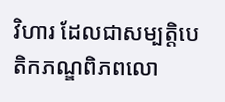វិហារ ដែលជាសម្បត្តិបេតិកភណ្ឌពិភពលោ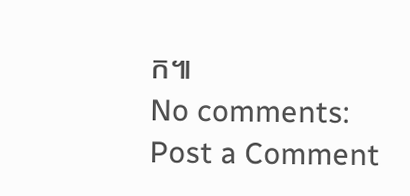ក៕
No comments:
Post a Comment